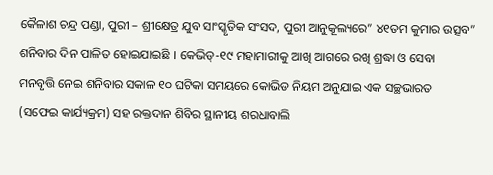କୈଳାଶ ଚନ୍ଦ୍ର ପଣ୍ଡା, ପୁରୀ – ଶ୍ରୀକ୍ଷେତ୍ର ଯୁବ ସାଂସ୍କୃତିକ ସଂସଦ, ପୁରୀ ଆନୁକୂଲ୍ୟରେ” ୪୧ତମ କୁମାର ଉତ୍ସବ”
ଶନିବାର ଦିନ ପାଳିତ ହୋଇଯାଇଛି । କେଭିଡ୍-୧୯ ମହାମାରୀକୁ ଆଖି ଆଗରେ ରଖି ଶ୍ରଦ୍ଧା ଓ ସେବା
ମନବୃତ୍ତି ନେଇ ଶନିବାର ସକାଳ ୧୦ ଘଟିକା ସମୟରେ କୋଭିଡ ନିୟମ ଅନୁଯାଇ ଏକ ସଚ୍ଛଭାରତ
(ସଫେଇ କାର୍ଯ୍ୟକ୍ରମ) ସହ ରକ୍ତଦାନ ଶିବିର ସ୍ଥାନୀୟ ଶରଧାବାଲି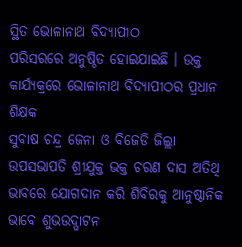ସ୍ଥିତ ଭୋଳାନାଥ ବିଦ୍ୟାପୀଠ
ପରିସରରେ ଅନୁଷ୍ଠିତ ହୋଇଯାଇଛି । ଉକ୍ତ କାର୍ଯ୍ୟକ୍ରରେ ଭୋଳାନାଥ ବିଦ୍ୟାପୀଠର ପ୍ରଧାନ ଶିକ୍ଷକ
ସୁବାଷ ଚନ୍ଦ୍ର ଜେନା ଓ ବିଜେଡି ଜିଲ୍ଲା ଉପସଭାପତି ଶ୍ରୀଯୁକ୍ତ ଭକ୍ତ ଚରଣ ଦାସ ଅତିଥି ଭାବରେ ଯୋଗଦାନ କରି ଶିବିରକୁ ଆନୁଷ୍ଠାନିକ ଭାବେ ଶୁଭଉଦ୍ଘାଟନ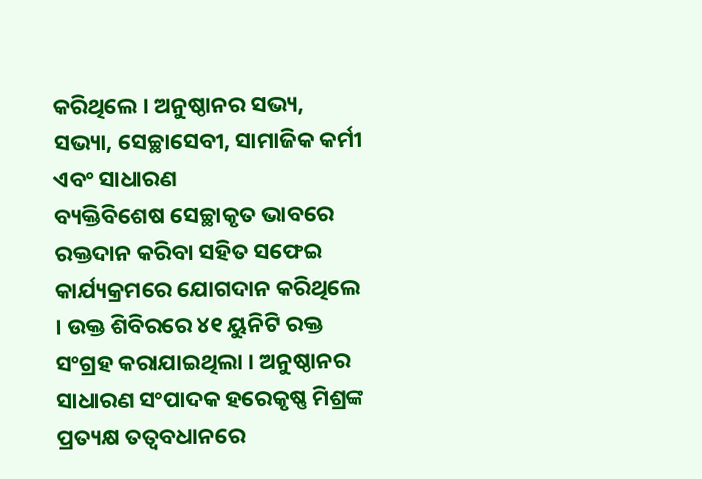କରିଥିଲେ । ଅନୁଷ୍ଠାନର ସଭ୍ୟ, ସଭ୍ୟା, ସେଚ୍ଛାସେବୀ, ସାମାଜିକ କର୍ମୀ ଏବଂ ସାଧାରଣ
ବ୍ୟକ୍ତିବିଶେଷ ସେଚ୍ଛାକୃତ ଭାବରେ ରକ୍ତଦାନ କରିବା ସହିତ ସଫେଇ କାର୍ଯ୍ୟକ୍ରମରେ ଯୋଗଦାନ କରିଥିଲେ । ଉକ୍ତ ଶିବିରରେ ୪୧ ୟୁନିଟି ରକ୍ତ ସଂଗ୍ରହ କରାଯାଇଥିଲା । ଅନୁଷ୍ଠାନର ସାଧାରଣ ସଂପାଦକ ହରେକୃଷ୍ଣ ମିଶ୍ରଙ୍କ ପ୍ରତ୍ୟକ୍ଷ ତତ୍ଵବଧାନରେ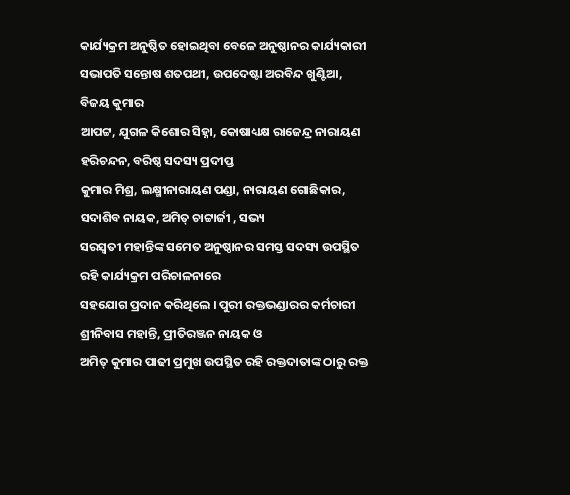କାର୍ଯ୍ୟକ୍ରମ ଅନୁଷ୍ଠିତ ହୋଇଥିବା ବେଳେ ଅନୁଷ୍ଠାନର କାର୍ଯ୍ୟକାରୀ ସଭାପତି ସନ୍ତୋଷ ଶତପଥୀ, ଉପଦେଷ୍ଟା ଅରବିନ୍ଦ ଖୁଣ୍ଟିଆ, ବିଜୟ କୁମାର
ଆପଟ୍ଟ, ଯୁଗଳ କିଶୋର ସିହ୍ନା, କୋଷାଧ୍ୟକ୍ଷ ରାଜେନ୍ଦ୍ର ନାରାୟଣ ହରିଚନ୍ଦନ, ବରିଷ୍ଠ ସଦସ୍ୟ ପ୍ରଦୀପ୍ତ
କୁମାର ମିଶ୍ର, ଲକ୍ଷ୍ମୀନାରାୟଣ ପଣ୍ଡା, ନାରାୟଣ ଗୋଛିକାର, ସଦାଶିବ ନାୟକ, ଅମିତ୍ ଚାଟ୍ଟାର୍ଜୀ , ସଭ୍ୟ
ସରସ୍ବତୀ ମହାନ୍ତିଙ୍କ ସମେତ ଅନୁଷ୍ଠାନର ସମସ୍ତ ସଦସ୍ୟ ଉପସ୍ଥିତ ରହି କାର୍ଯ୍ୟକ୍ରମ ପରିଚାଳନାରେ
ସହଯୋଗ ପ୍ରଦାନ କରିଥିଲେ । ପୁରୀ ରକ୍ତଭଣ୍ଡାରର କର୍ମଚାରୀ ଶ୍ରୀନିବାସ ମହାନ୍ତି, ପ୍ରୀତିରଞ୍ଜନ ନାୟକ ଓ
ଅମିତ୍ କୁମାର ପାଢୀ ପ୍ରମୁଖ ଉପସ୍ଥିତ ରହି ରକ୍ତଦାତାଙ୍କ ଠାରୁ ରକ୍ତ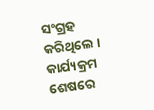ସଂଗ୍ରହ କରିଥିଲେ । କାର୍ଯ୍ୟକ୍ରମ
ଶେଷରେ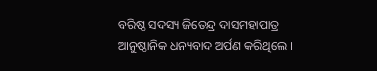ବରିଷ୍ଠ ସଦସ୍ୟ ଜିତେନ୍ଦ୍ର ଦାସମହାପାତ୍ର ଆନୁଷ୍ଠାନିକ ଧନ୍ୟବାଦ ଅର୍ପଣ କରିଥିଲେ ।